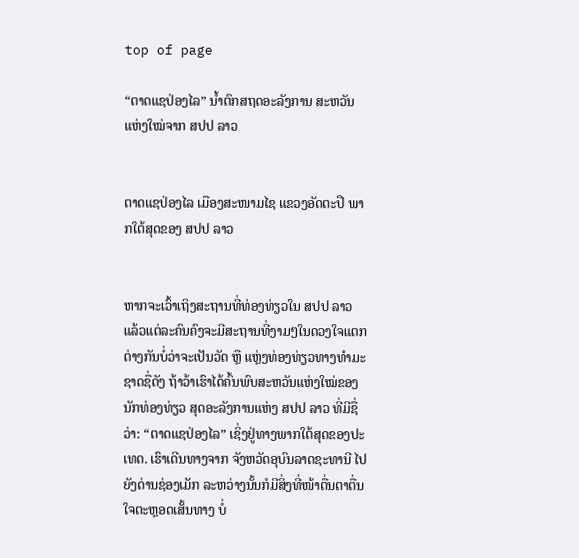top of page

“ຕາດແຊປ່ອງໄລ” ນໍ້າຕົກສຖດອະລັງການ ສະຫວັນແຫ່ງໃໝ່ຈາກ ສປປ ລາວ


ຕາດແຊປ່ອງໄລ ເມືອງສະໜາມໄຊ ແຂວງອັດຕະປື ພາກໃຕ້ສຸດຂອງ ສປປ ລາວ


ຫາກຈະເວົ້າເຖິງສະຖານທີ່ທ່ອງທ່ຽວໃນ ສປປ ລາວ ແລ້ວແຕ່ລະຄົນຄົງຈະມີສະຖານທີ່ງາມໆໃນດວງໃຈແຕກຕ່າງກັນບໍ່ວ່າຈະເປັນວັດ ຫຼື ແຫຼ່ງທ່ອງທ່ຽວທາງທໍາມະຊາດຊື່ດັງ ຖ້າວ້າເຮົາໄດ້ຄົ້ນພົບສະຫວັນແຫ່ງໃໝ່ຂອງນັກທ່ອງທ່ຽວ ສຸດອະລັງການແຫ່ງ ສປປ ລາວ ທີ່ມີຊື່ວ່າ: “ຕາດແຊປ່ອງໄລ” ເຊິ່ງຢູ່ທາງພາກໃຕ້ສຸດຂອງປະເທດ. ເຮົາເດີນທາງຈາກ ຈັງຫວັດອຸບົນລາດຊະທານີ ໄປຍັງດ່ານຊ່ອງເມັກ ລະຫວ່າງນັ້ນກໍມີສິ່ງທີ່ໜ້າຕື່ນຕາຕື່ນໃຈຕະຫຼອດເສັ້ນທາງ ບໍ່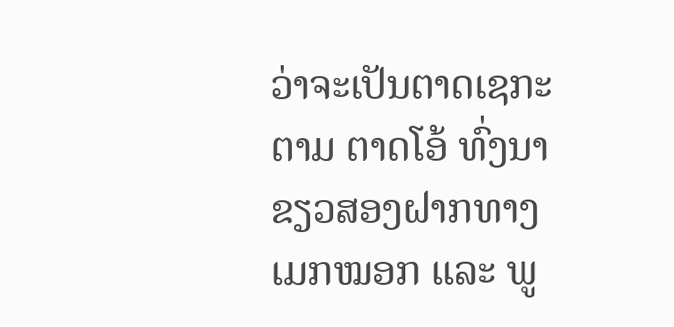ວ່າຈະເປັນຕາດເຊກະຕາມ ຕາດໂອ້ ທົ່ງນາຂຽວສອງຝາກທາງ ເມກໝອກ ແລະ ພູ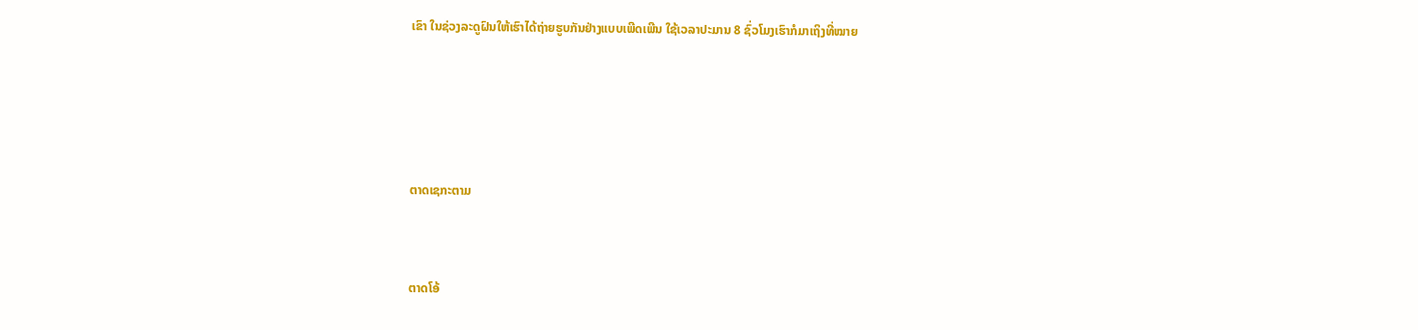ເຂົາ ໃນຊ່ວງລະດູຝົນໃຫ້ເຮົາໄດ້ຖ່າຍຮູບກັນຢ່າງແບບເພີດເພີນ ໃຊ້ເວລາປະມານ 8 ຊົ່ວໂມງເຮົາກໍມາເຖິງທີ່ໝາຍ




ຕາດເຊກະຕາມ


ຕາດໂອ້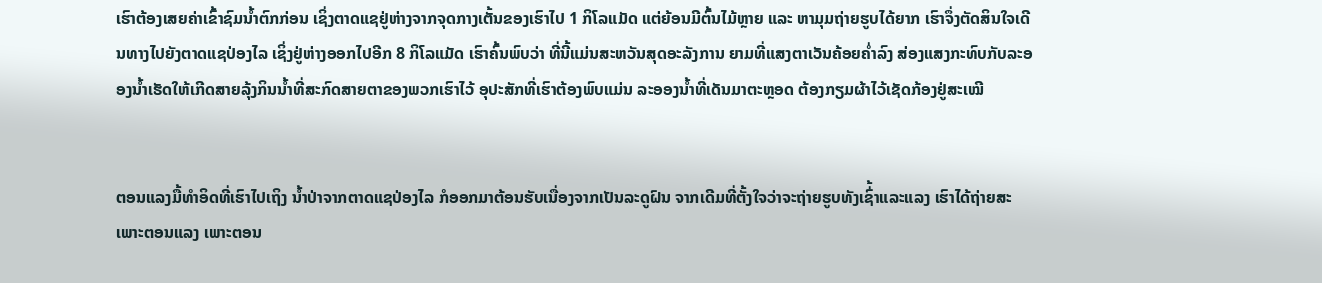ເຮົາຕ້ອງເສຍຄ່າເຂົ້າຊົມນໍ້າຕົກກ່ອນ ເຊິ່ງຕາດແຊຢູ່ຫ່າງຈາກຈຸດກາງເຕັ້ນຂອງເຮົາໄປ 1 ກິໂລແມັດ ແຕ່ຍ້ອນມີຕົ້ນໄມ້ຫຼາຍ ແລະ ຫາມຸມຖ່າຍຮູບໄດ້ຍາກ ເຮົາຈຶ່ງຕັດສິນໃຈເດີນທາງໄປຍັງຕາດແຊປ່ອງໄລ ເຊິ່ງຢູ່ຫ່າງອອກໄປອີກ 8 ກິໂລແມັດ ເຮົາຄົ້ນພົບວ່າ ທີ່ນີ້ແມ່ນສະຫວັນສຸດອະລັງການ ຍາມທີ່ແສງຕາເວັນຄ້ອຍຄໍ່າລົງ ສ່ອງແສງກະທົບກັບລະອອງນໍ້າເຮັດໃຫ້ເກີດສາຍລຸ້ງກິນນໍ້າທີ່ສະກົດສາຍຕາຂອງພວກເຮົາໄວ້ ອຸປະສັກທີ່ເຮົາຕ້ອງພົບແມ່ນ ລະອອງນໍ້າທີ່ເດັນມາຕະຫຼອດ ຕ້ອງກຽມຜ້າໄວ້ເຊັດກ້ອງຢູ່ສະເໝີ


ຕອນແລງມື້ທໍາອິດທີ່ເຮົາໄປເຖິງ ນໍ້າປ່າຈາກຕາດແຊປ່ອງໄລ ກໍອອກມາຕ້ອນຮັບເນື່ອງຈາກເປັນລະດູຝົນ ຈາກເດີມທີ່ຕັ້ງໃຈວ່າຈະຖ່າຍຮູບທັງເຊົ່້າແລະແລງ ເຮົາໄດ້ຖ່າຍສະເພາະຕອນແລງ ເພາະຕອນ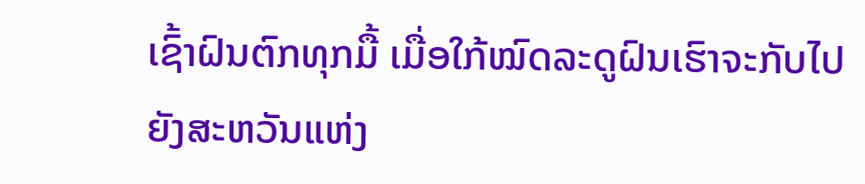ເຊົ້າຝົນຕົກທຸກມື້ ເມື່ອໃກ້ໝົດລະດູຝົນເຮົາຈະກັບໄປຍັງສະຫວັນແຫ່ງ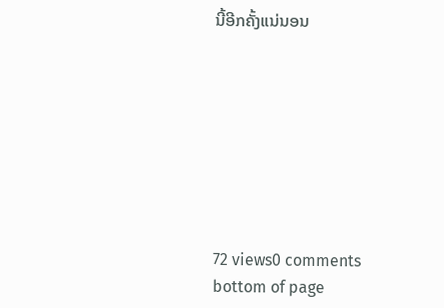ນີ້ອີກຄັ້ງແນ່ນອນ








72 views0 comments
bottom of page